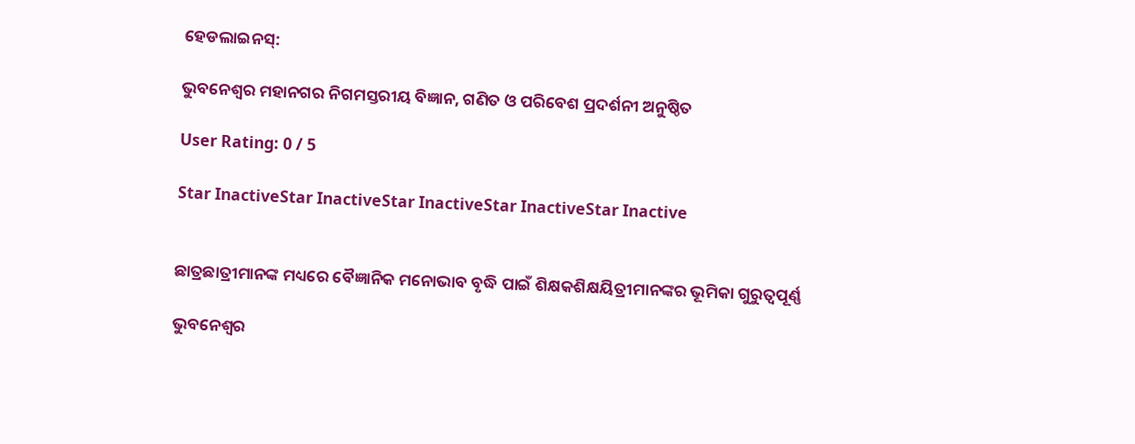ହେଡଲାଇନସ୍:

ଭୁବନେଶ୍ୱର ମହାନଗର ନିଗମସ୍ତରୀୟ ବିଜ୍ଞାନ, ଗଣିତ ଓ ପରିବେଶ ପ୍ରଦର୍ଶନୀ ଅନୁଷ୍ଠିତ

User Rating: 0 / 5

Star InactiveStar InactiveStar InactiveStar InactiveStar Inactive


ଛାତ୍ରଛାତ୍ରୀମାନଙ୍କ ମଧ୍ୟରେ ବୈଜ୍ଞାନିକ ମନୋଭାବ ବୃଦ୍ଧି ପାଇଁ ଶିକ୍ଷକଶିକ୍ଷୟିତ୍ରୀମାନଙ୍କର ଭୂମିକା ଗୁରୁତ୍ୱପୂର୍ଣ୍ଣ

ଭୁବନେଶ୍ୱର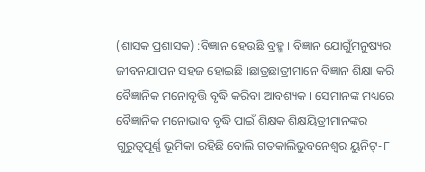(ଶାସକ ପ୍ରଶାସକ) :ବିଜ୍ଞାନ ହେଉଛି ବ୍ରହ୍ମ । ବିଜ୍ଞାନ ଯୋଗୁଁମନୁଷ୍ୟର ଜୀବନଯାପନ ସହଜ ହୋଇଛି ।ଛାତ୍ରଛାତ୍ରୀମାନେ ବିଜ୍ଞାନ ଶିକ୍ଷା କରି ବୈଜ୍ଞାନିକ ମନୋବୃତ୍ତି ବୃଦ୍ଧି କରିବା ଆବଶ୍ୟକ । ସେମାନଙ୍କ ମଧ୍ୟରେ ବୈଜ୍ଞାନିକ ମନୋଭାବ ବୃଦ୍ଧି ପାଇଁ ଶିକ୍ଷକ ଶିକ୍ଷୟିତ୍ରୀମାନଙ୍କର ଗୁରୁତ୍ୱପୂର୍ଣ୍ଣ ଭୂମିକା ରହିଛି ବୋଲି ଗତକାଲିଭୁବନେଶ୍ୱର ୟୁନିଟ୍-୮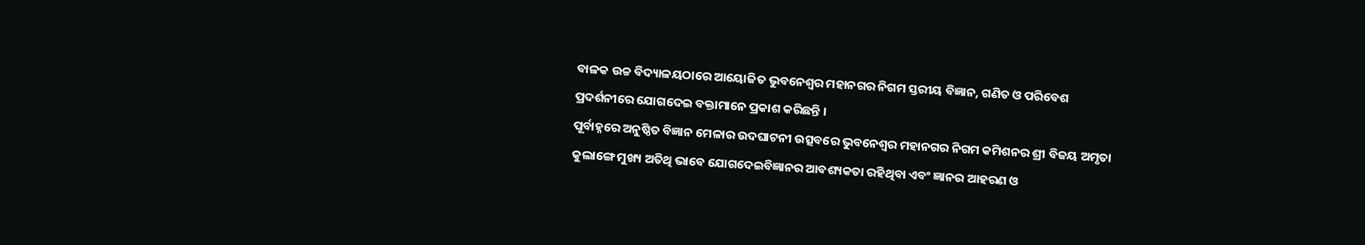ବାଳକ ଉଚ୍ଚ ବିଦ୍ୟାଳୟଠାରେ ଆୟୋଜିତ ଭୁବନେଶ୍ୱର ମହାନଗର ନିଗମ ସ୍ତରୀୟ ବିଜ୍ଞାନ, ଗଣିତ ଓ ପରିବେଶ ପ୍ରଦର୍ଶନୀରେ ଯୋଗଦେଇ ବକ୍ତାମାନେ ପ୍ରକାଶ କରିଛନ୍ତି ।
ପୂର୍ବାହ୍ନରେ ଅନୁଷ୍ଠିତ ବିଜ୍ଞାନ ମେଳାର ଉଦଘାଟନୀ ଉତ୍ସବରେ ଭୁବନେଶ୍ୱର ମହାନଗର ନିଗମ କମିଶନର ଶ୍ରୀ ବିଜୟ ଅମୃତା କୁଲାଙ୍ଗେ ମୁଖ୍ୟ ଅତିଥି ଭାବେ ଯୋଗଦେଇବିଜ୍ଞାନର ଆବଶ୍ୟକତା ରହିଥିବା ଏବଂ ଜ୍ଞାନର ଆହରଣ ଓ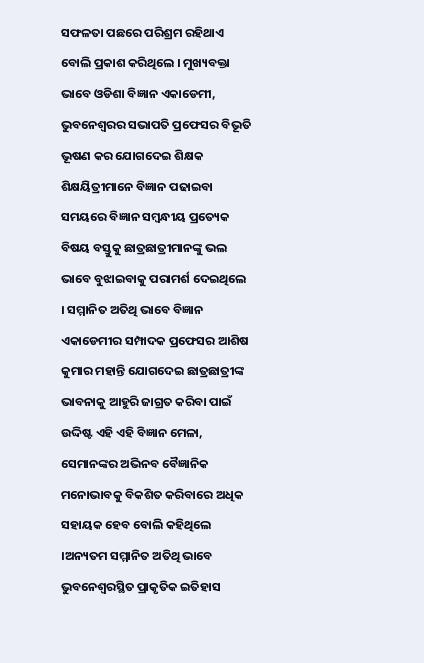ସଫଳତା ପଛରେ ପରିଶ୍ରମ ରହିଥାଏ ବୋଲି ପ୍ରକାଶ କରିଥିଲେ । ମୁଖ୍ୟବକ୍ତା ଭାବେ ଓଡିଶା ବିଜ୍ଞାନ ଏକାଡେମୀ, ଭୁବନେଶ୍ୱରର ସଭାପତି ପ୍ରଫେସର ବିଭୂତି ଭୂଷଣ କର ଯୋଗଦେଇ ଶିକ୍ଷକ ଶିକ୍ଷୟିତ୍ରୀମାନେ ବିଜ୍ଞାନ ପଢାଇବା ସମୟରେ ବିଜ୍ଞାନ ସମ୍ବନ୍ଧୀୟ ପ୍ରତ୍ୟେକ ବିଷୟ ବସ୍ତୁକୁ ଛାତ୍ରଛାତ୍ରୀମାନଙ୍କୁ ଭଲ ଭାବେ ବୁଝାଇବାକୁ ପରାମର୍ଶ ଦେଇଥିଲେ । ସମ୍ମାନିତ ଅତିଥି ଭାବେ ବିଜ୍ଞାନ ଏକାଡେମୀର ସମ୍ପାଦକ ପ୍ରଫେସର ଆଶିଷ କୁମାର ମହାନ୍ତି ଯୋଗଦେଇ ଛାତ୍ରଛାତ୍ରୀଙ୍କ ଭାବନାକୁ ଆହୁରି ଜାଗ୍ରତ କରିବା ପାଇଁ ଉଦ୍ଦିଷ୍ଟ ଏହି ଏହି ବିଜ୍ଞାନ ମେଳା, ସେମାନଙ୍କର ଅଭିନବ ବୈଜ୍ଞାନିକ ମନୋଭାବକୁ ବିକଶିତ କରିବାରେ ଅଧିକ ସହାୟକ ହେବ ବୋଲି କହିଥିଲେ ।ଅନ୍ୟତମ ସମ୍ମାନିତ ଅତିଥି ଭାବେ ଭୁବନେଶ୍ୱରସ୍ଥିତ ପ୍ରାକୃତିକ ଇତିହାସ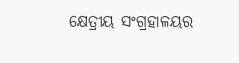କ୍ଷେତ୍ରୀୟ ସଂଗ୍ରହାଳୟର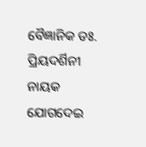ବୈଜ୍ଞାନିକ ଡଃ. ପ୍ରିୟଦର୍ଶିନୀ ନାୟକ ଯୋଗଦେଇ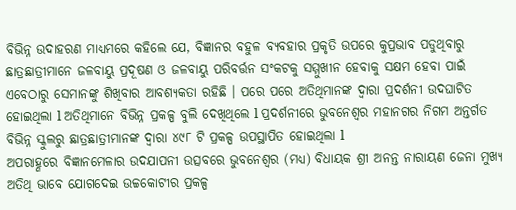ବିଭିନ୍ନ ଉଦାହରଣ ମାଧ୍ୟମରେ କହିଲେ ଯେ, ବିଜ୍ଞାନର ବହୁଳ ବ୍ୟବହାର ପ୍ରକୃତି ଉପରେ କୁପ୍ରଭାବ ପଡୁଥିବାରୁ ଛାତ୍ରଛାତ୍ରୀମାନେ ଜଳବାୟୁ ପ୍ରଦୂଷଣ ଓ ଜଳବାୟୁ ପରିବର୍ତ୍ତନ ସଂକଟକୁ ସମ୍ମୁଖୀନ ହେବାକୁ ସକ୍ଷମ ହେବା ପାଇଁ ଏବେଠାରୁ ସେମାନଙ୍କୁ ଶିଖିବାର ଆବଶ୍ୟକତା ରହିଛି । ପରେ ପରେ ଅତିଥିମାନଙ୍କ ଦ୍ୱାରା ପ୍ରଦର୍ଶନୀ ଉଦଘାଟିତ ହୋଇଥିଲା l ଅତିଥିମାନେ ବିଭିନ୍ନ ପ୍ରକଳ୍ପ ବୁଲି ଦେଖିଥିଲେ l ପ୍ରଦର୍ଶନୀରେ ଭୁବନେଶ୍ୱର ମହାନଗର ନିଗମ ଅନ୍ତର୍ଗତ ବିଭିନ୍ନ ସ୍କୁଲରୁ ଛାତ୍ରଛାତ୍ରୀମାନଙ୍କ ଦ୍ୱାରା ୪୯୮ ଟି ପ୍ରକଳ୍ପ ଉପସ୍ଥାପିତ ହୋଇଥିଲା l
ଅପରାହ୍ଣରେ ବିଜ୍ଞାନମେଳାର ଉଦଯାପନୀ ଉତ୍ସବରେ ଭୁବନେଶ୍ୱର (ମଧ୍ୟ) ବିଧାୟକ ଶ୍ରୀ ଅନନ୍ତ ନାରାୟଣ ଜେନା ମୁଖ୍ୟ ଅତିଥି ଭାବେ ଯୋଗଦେଇ ଉଚ୍ଚକୋଟୀର ପ୍ରକଳ୍ପ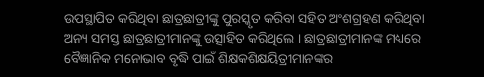ଉପସ୍ଥାପିତ କରିଥିବା ଛାତ୍ରଛାତ୍ରୀଙ୍କୁ ପୁରସ୍କୃତ କରିବା ସହିତ ଅଂଶଗ୍ରହଣ କରିଥିବା ଅନ୍ୟ ସମସ୍ତ ଛାତ୍ରଛାତ୍ରୀମାନଙ୍କୁ ଉତ୍ସାହିତ କରିଥିଲେ । ଛାତ୍ରଛାତ୍ରୀମାନଙ୍କ ମଧ୍ୟରେ ବୈଜ୍ଞାନିକ ମନୋଭାବ ବୃଦ୍ଧି ପାଇଁ ଶିକ୍ଷକଶିକ୍ଷୟିତ୍ରୀମାନଙ୍କର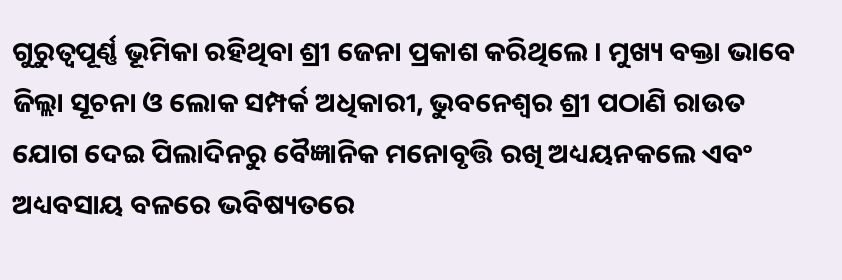ଗୁରୁତ୍ୱପୂର୍ଣ୍ଣ ଭୂମିକା ରହିଥିବା ଶ୍ରୀ ଜେନା ପ୍ରକାଶ କରିଥିଲେ । ମୁଖ୍ୟ ବକ୍ତା ଭାବେ ଜିଲ୍ଲା ସୂଚନା ଓ ଲୋକ ସମ୍ପର୍କ ଅଧିକାରୀ, ଭୁବନେଶ୍ୱର ଶ୍ରୀ ପଠାଣି ରାଉତ ଯୋଗ ଦେଇ ପିଲାଦିନରୁ ବୈଜ୍ଞାନିକ ମନୋବୃତ୍ତି ରଖି ଅଧ୍ୟୟନକଲେ ଏବଂ ଅଧ୍ୟବସାୟ ବଳରେ ଭବିଷ୍ୟତରେ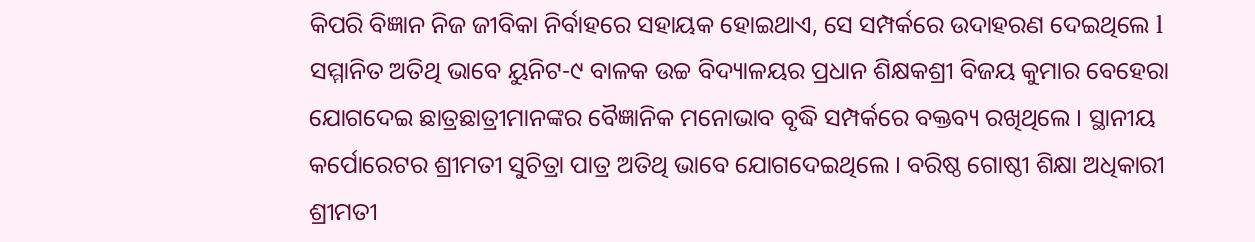କିପରି ବିଜ୍ଞାନ ନିଜ ଜୀବିକା ନିର୍ବାହରେ ସହାୟକ ହୋଇଥାଏ, ସେ ସମ୍ପର୍କରେ ଉଦାହରଣ ଦେଇଥିଲେ l ସମ୍ମାନିତ ଅତିଥି ଭାବେ ୟୁନିଟ-୯ ବାଳକ ଉଚ୍ଚ ବିଦ୍ୟାଳୟର ପ୍ରଧାନ ଶିକ୍ଷକଶ୍ରୀ ବିଜୟ କୁମାର ବେହେରା ଯୋଗଦେଇ ଛାତ୍ରଛାତ୍ରୀମାନଙ୍କର ବୈଜ୍ଞାନିକ ମନୋଭାବ ବୃଦ୍ଧି ସମ୍ପର୍କରେ ବକ୍ତବ୍ୟ ରଖିଥିଲେ । ସ୍ଥାନୀୟ କର୍ପୋରେଟର ଶ୍ରୀମତୀ ସୁଚିତ୍ରା ପାତ୍ର ଅତିଥି ଭାବେ ଯୋଗଦେଇଥିଲେ । ବରିଷ୍ଠ ଗୋଷ୍ଠୀ ଶିକ୍ଷା ଅଧିକାରୀ ଶ୍ରୀମତୀ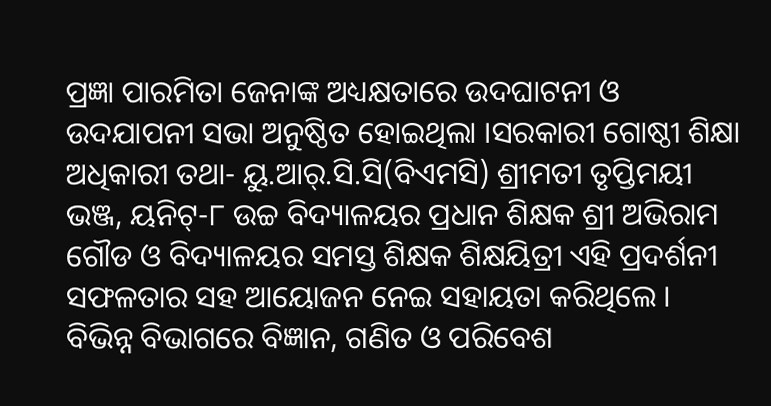ପ୍ରଜ୍ଞା ପାରମିତା ଜେନାଙ୍କ ଅଧ୍ୟକ୍ଷତାରେ ଉଦଘାଟନୀ ଓ ଉଦଯାପନୀ ସଭା ଅନୁଷ୍ଠିତ ହୋଇଥିଲା ।ସରକାରୀ ଗୋଷ୍ଠୀ ଶିକ୍ଷା ଅଧିକାରୀ ତଥା- ୟୁ.ଆର୍.ସି.ସି(ବିଏମସି) ଶ୍ରୀମତୀ ତୃପ୍ତିମୟୀ ଭଞ୍ଜ, ୟନିଟ୍-୮ ଉଚ୍ଚ ବିଦ୍ୟାଳୟର ପ୍ରଧାନ ଶିକ୍ଷକ ଶ୍ରୀ ଅଭିରାମ ଗୌଡ ଓ ବିଦ୍ୟାଳୟର ସମସ୍ତ ଶିକ୍ଷକ ଶିକ୍ଷୟିତ୍ରୀ ଏହି ପ୍ରଦର୍ଶନୀ ସଫଳତାର ସହ ଆୟୋଜନ ନେଇ ସହାୟତା କରିଥିଲେ । ବିଭିନ୍ନ ବିଭାଗରେ ବିଜ୍ଞାନ, ଗଣିତ ଓ ପରିବେଶ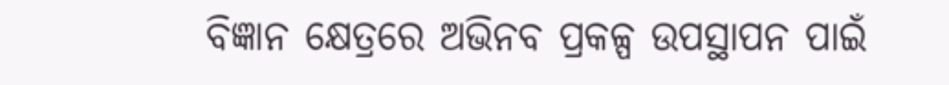ବିଜ୍ଞାନ କ୍ଷେତ୍ରରେ ଅଭିନବ ପ୍ରକଳ୍ପ ଉପସ୍ଥାପନ ପାଇଁ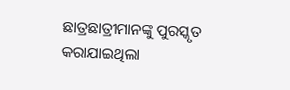ଛାତ୍ରଛାତ୍ରୀମାନଙ୍କୁ ପୁରସ୍କୃତ କରାଯାଇଥିଲା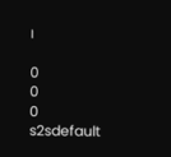।

0
0
0
s2sdefault